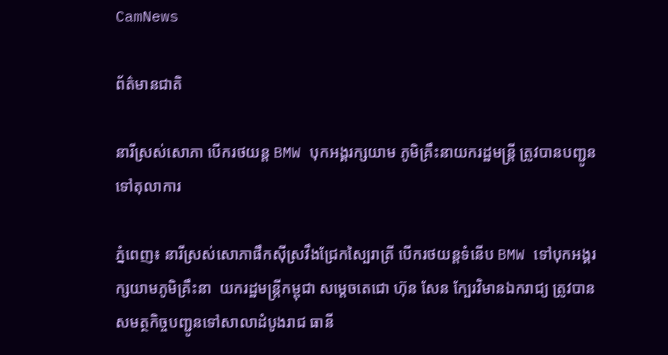CamNews

ព័ត៌មានជាតិ

នារីស្រស់សោភា បើករថយន្ត BMW បុកអង្គរក្សយាម ភូមិគ្រឹះនាយករដ្ឋមន្រ្តី ត្រូវបានបញ្ជូនទៅតុលាការ

ភ្នំពេញ៖ នារីស្រស់សោភាផឹកស៊ីស្រវឹងជ្រែកស្បៃរាត្រី បើករថយន្តទំនើប BMW ទៅបុកអង្គរក្សយាមភូមិគ្រឹះនា  យករដ្ឋមន្រ្តីកម្ពុជា សម្តេចតេជោ ហ៊ុន សែន ក្បែរវិមានឯករាជ្យ ត្រូវបានសមត្ថកិច្ចបញ្ជូនទៅសាលាដំបូងរាជ ធានី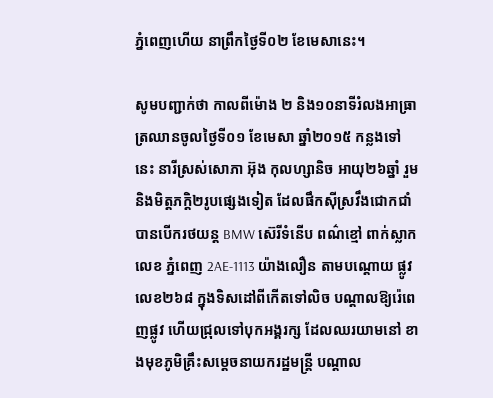ភ្នំពេញហើយ នាព្រឹកថ្ងៃទី០២ ខែមេសានេះ។

សូមបញ្ជាក់ថា កាលពីម៉ោង ២ និង១០នាទីរំលងអាធ្រាត្រឈានចូលថ្ងៃទី០១ ខែមេសា ឆ្នាំ២០១៥ កន្លងទៅ នេះ នារីស្រស់សោភា អ៊ុង កុលហ្សានិច អាយុ២៦ឆ្នាំ រួមនិងមិត្តភក្តិ២រូបផ្សេងទៀត ដែលផឹកស៊ីស្រវឹងជោកជាំ  បានបើករថយន្ត BMW ស៊េរីទំនើប ពណ៌ខ្មៅ ពាក់ស្លាកលេខ ភ្នំពេញ 2AE-1113 យ៉ាងលឿន តាមបណ្តោយ ផ្លូវលេខ២៦៨ ក្នុងទិសដៅពីកើតទៅលិច បណ្តាលឱ្យរ៉េពេញផ្លូវ ហើយជ្រុលទៅបុកអង្គរក្ស ដែលឈរយាមនៅ ខាងមុខភូមិគ្រឹះសម្តេចនាយករដ្ឋមន្រ្តី បណ្តាល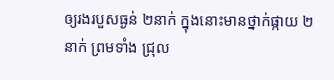ឲ្យរងរបួសធ្ងន់ ២នាក់ ក្នុងនោះមានថ្នាក់ផ្កាយ ២នាក់ ព្រមទាំង ជ្រុល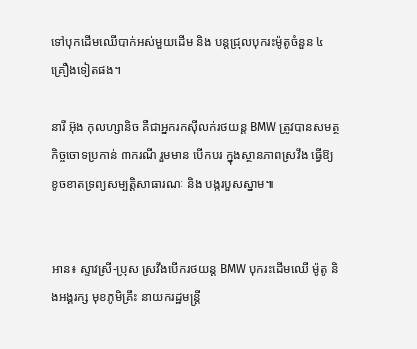ទៅបុកដើមឈើបាក់អស់មួយដើម និង បន្តជ្រុលបុករះម៉ូតូចំនួន ៤គ្រឿងទៀតផង។

នារី អ៊ុង កុលហ្សានិច គឺជាអ្នករកស៊ីលក់រថយន្ត BMW ត្រូវបានសមត្ថកិច្ចចោទប្រកាន់ ៣ករណី រួមមាន បើកបរ ក្នុងស្ថានភាពស្រវឹង ធ្វើឱ្យខូចខាតទ្រព្យសម្បត្តិសាធារណៈ និង បង្ករបួសស្នាម៕


អាន៖ ស្ទាវស្រី-ប្រុស ស្រវឹងបើករថយន្ត BMW បុករះដើមឈើ ម៉ូតូ និងអង្គរក្ស មុខភូមិគ្រឹះ នាយករដ្ឋមន្រ្តី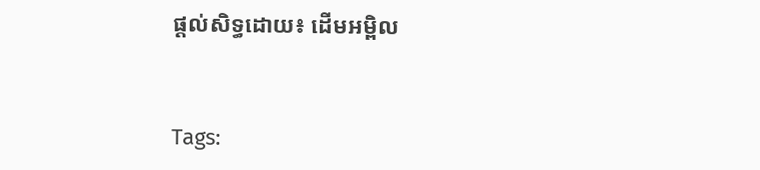ផ្ដល់សិទ្ធដោយ៖ ដើមអម្ពិល


Tags: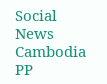Social News Cambodia PP